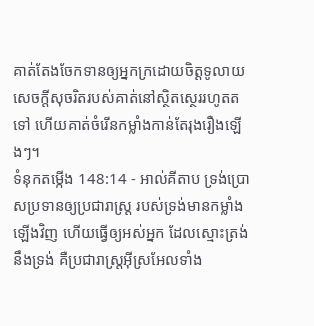គាត់តែងចែកទានឲ្យអ្នកក្រដោយចិត្តទូលាយ សេចក្ដីសុចរិតរបស់គាត់នៅស្ថិតស្ថេររហូតតទៅ ហើយគាត់ចំរើនកម្លាំងកាន់តែរុងរឿងឡើងៗ។
ទំនុកតម្កើង 148:14 - អាល់គីតាប ទ្រង់ប្រោសប្រទានឲ្យប្រជារាស្ត្រ របស់ទ្រង់មានកម្លាំងឡើងវិញ ហើយធ្វើឲ្យអស់អ្នក ដែលស្មោះត្រង់នឹងទ្រង់ គឺប្រជារាស្ត្រអ៊ីស្រអែលទាំង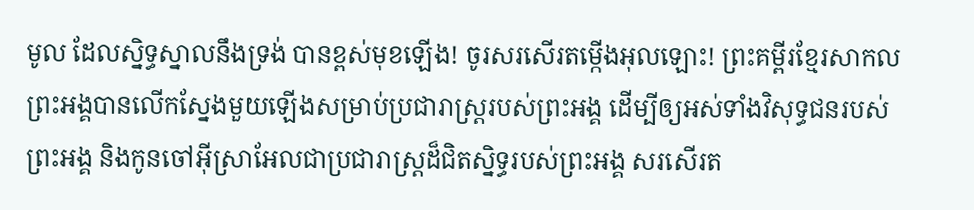មូល ដែលស្និទ្ធស្នាលនឹងទ្រង់ បានខ្ពស់មុខឡើង! ចូរសរសើរតម្កើងអុលឡោះ! ព្រះគម្ពីរខ្មែរសាកល ព្រះអង្គបានលើកស្នែងមួយឡើងសម្រាប់ប្រជារាស្ត្ររបស់ព្រះអង្គ ដើម្បីឲ្យអស់ទាំងវិសុទ្ធជនរបស់ព្រះអង្គ និងកូនចៅអ៊ីស្រាអែលជាប្រជារាស្ត្រដ៏ជិតស្និទ្ធរបស់ព្រះអង្គ សរសើរត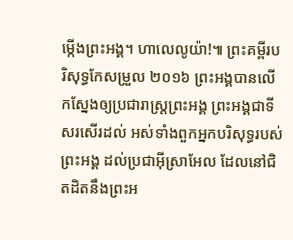ម្កើងព្រះអង្គ។ ហាលេលូយ៉ា!៕ ព្រះគម្ពីរបរិសុទ្ធកែសម្រួល ២០១៦ ព្រះអង្គបានលើកស្នែងឲ្យប្រជារាស្ត្រព្រះអង្គ ព្រះអង្គជាទីសរសើរដល់ អស់ទាំងពួកអ្នកបរិសុទ្ធរបស់ព្រះអង្គ ដល់ប្រជាអ៊ីស្រាអែល ដែលនៅជិតដិតនឹងព្រះអ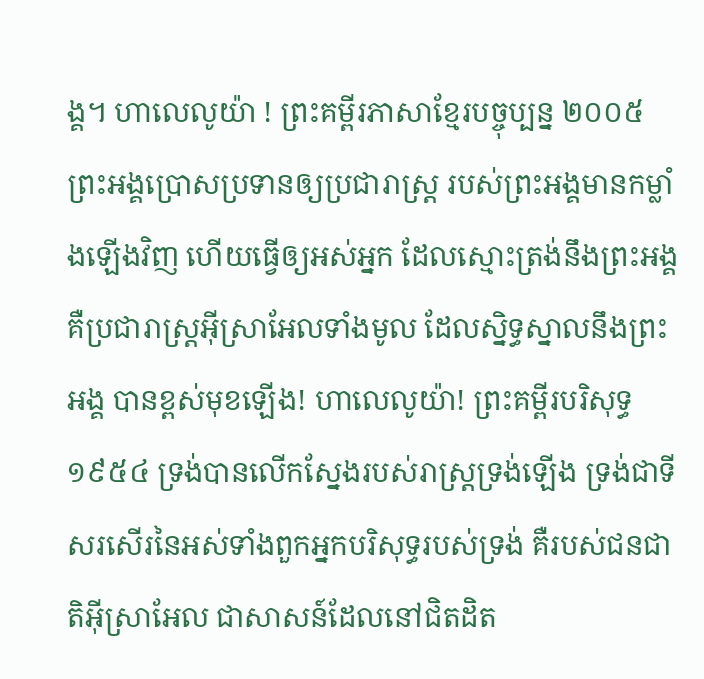ង្គ។ ហាលេលូយ៉ា ! ព្រះគម្ពីរភាសាខ្មែរបច្ចុប្បន្ន ២០០៥ ព្រះអង្គប្រោសប្រទានឲ្យប្រជារាស្ត្រ របស់ព្រះអង្គមានកម្លាំងឡើងវិញ ហើយធ្វើឲ្យអស់អ្នក ដែលស្មោះត្រង់នឹងព្រះអង្គ គឺប្រជារាស្ត្រអ៊ីស្រាអែលទាំងមូល ដែលស្និទ្ធស្នាលនឹងព្រះអង្គ បានខ្ពស់មុខឡើង! ហាលេលូយ៉ា! ព្រះគម្ពីរបរិសុទ្ធ ១៩៥៤ ទ្រង់បានលើកស្នែងរបស់រាស្ត្រទ្រង់ឡើង ទ្រង់ជាទីសរសើរនៃអស់ទាំងពួកអ្នកបរិសុទ្ធរបស់ទ្រង់ គឺរបស់ជនជាតិអ៊ីស្រាអែល ជាសាសន៍ដែលនៅជិតដិត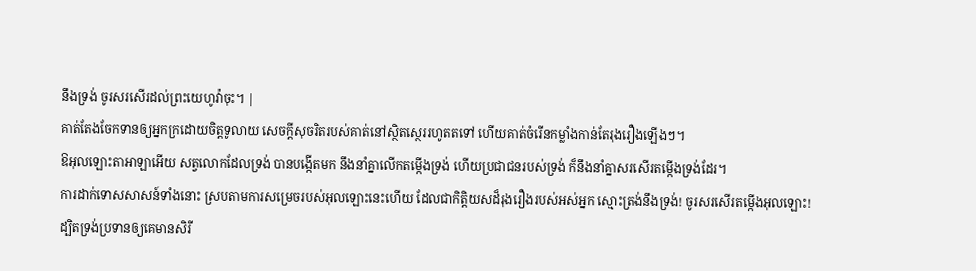នឹងទ្រង់ ចូរសរសើរដល់ព្រះយេហូវ៉ាចុះ។ |
គាត់តែងចែកទានឲ្យអ្នកក្រដោយចិត្តទូលាយ សេចក្ដីសុចរិតរបស់គាត់នៅស្ថិតស្ថេររហូតតទៅ ហើយគាត់ចំរើនកម្លាំងកាន់តែរុងរឿងឡើងៗ។
ឱអុលឡោះតាអាឡាអើយ សត្វលោកដែលទ្រង់ បានបង្កើតមក នឹងនាំគ្នាលើកតម្កើងទ្រង់ ហើយប្រជាជនរបស់ទ្រង់ ក៏នឹងនាំគ្នាសរសើរតម្កើងទ្រង់ដែរ។
ការដាក់ទោសសាសន៍ទាំងនោះ ស្របតាមការសម្រេចរបស់អុលឡោះនេះហើយ ដែលជាកិត្តិយសដ៏រុងរឿងរបស់អស់អ្នក ស្មោះត្រង់នឹងទ្រង់! ចូរសរសើរតម្កើងអុលឡោះ!
ដ្បិតទ្រង់ប្រទានឲ្យគេមានសិរី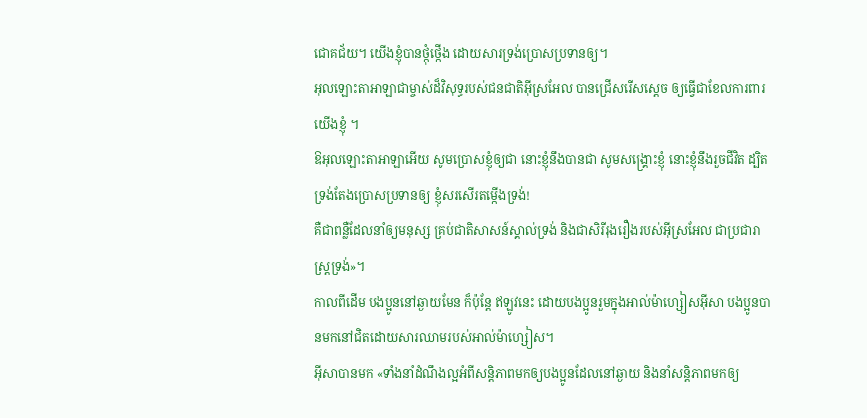ជោគជ័យ។ យើងខ្ញុំបានថ្កុំថ្កើង ដោយសារទ្រង់ប្រោសប្រទានឲ្យ។
អុលឡោះតាអាឡាជាម្ចាស់ដ៏វិសុទ្ធរបស់ជនជាតិអ៊ីស្រអែល បានជ្រើសរើសស្តេច ឲ្យធ្វើជាខែលការពារយើងខ្ញុំ ។
ឱអុលឡោះតាអាឡាអើយ សូមប្រោសខ្ញុំឲ្យជា នោះខ្ញុំនឹងបានជា សូមសង្គ្រោះខ្ញុំ នោះខ្ញុំនឹងរួចជីវិត ដ្បិតទ្រង់តែងប្រោសប្រទានឲ្យ ខ្ញុំសរសើរតម្កើងទ្រង់!
គឺជាពន្លឺដែលនាំឲ្យមនុស្ស គ្រប់ជាតិសាសន៍ស្គាល់ទ្រង់ និងជាសិរីរុងរឿងរបស់អ៊ីស្រអែល ជាប្រជារាស្ដ្រទ្រង់»។
កាលពីដើម បងប្អូននៅឆ្ងាយមែន ក៏ប៉ុន្ដែ ឥឡូវនេះ ដោយបងប្អូនរួមក្នុងអាល់ម៉ាហ្សៀសអ៊ីសា បងប្អូនបានមកនៅជិតដោយសារឈាមរបស់អាល់ម៉ាហ្សៀស។
អ៊ីសាបានមក «ទាំងនាំដំណឹងល្អអំពីសន្ដិភាពមកឲ្យបងប្អូនដែលនៅឆ្ងាយ និងនាំសន្ដិភាពមកឲ្យ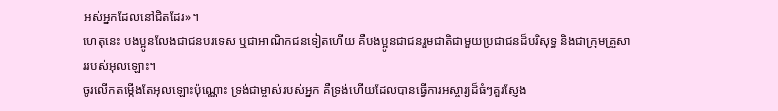អស់អ្នកដែលនៅជិតដែរ»។
ហេតុនេះ បងប្អូនលែងជាជនបរទេស ឬជាអាណិកជនទៀតហើយ គឺបងប្អូនជាជនរួមជាតិជាមួយប្រជាជនដ៏បរិសុទ្ធ និងជាក្រុមគ្រួសាររបស់អុលឡោះ។
ចូរលើកតម្កើងតែអុលឡោះប៉ុណ្ណោះ ទ្រង់ជាម្ចាស់របស់អ្នក គឺទ្រង់ហើយដែលបានធ្វើការអស្ចារ្យដ៏ធំៗគួរស្ញែង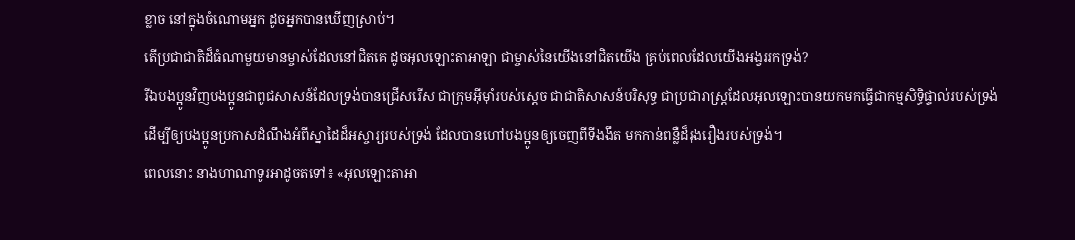ខ្លាច នៅក្នុងចំណោមអ្នក ដូចអ្នកបានឃើញស្រាប់។
តើប្រជាជាតិដ៏ធំណាមួយមានម្ចាស់ដែលនៅជិតគេ ដូចអុលឡោះតាអាឡា ជាម្ចាស់នៃយើងនៅជិតយើង គ្រប់ពេលដែលយើងអង្វររកទ្រង់?
រីឯបងប្អូនវិញបងប្អូនជាពូជសាសន៍ដែលទ្រង់បានជ្រើសរើស ជាក្រុមអ៊ីមុាំរបស់ស្តេច ជាជាតិសាសន៍បរិសុទ្ធ ជាប្រជារាស្ដ្រដែលអុលឡោះបានយកមកធ្វើជាកម្មសិទ្ធិផ្ទាល់របស់ទ្រង់ ដើម្បីឲ្យបងប្អូនប្រកាសដំណឹងអំពីស្នាដៃដ៏អស្ចារ្យរបស់ទ្រង់ ដែលបានហៅបងប្អូនឲ្យចេញពីទីងងឹត មកកាន់ពន្លឺដ៏រុងរឿងរបស់ទ្រង់។
ពេលនោះ នាងហាណាទូរអាដូចតទៅ៖ «អុលឡោះតាអា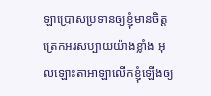ឡាប្រោសប្រទានឲ្យខ្ញុំមានចិត្ត ត្រេកអរសប្បាយយ៉ាងខ្លាំង អុលឡោះតាអាឡាលើកខ្ញុំឡើងឲ្យ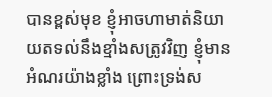បានខ្ពស់មុខ ខ្ញុំអាចហាមាត់និយាយតទល់នឹងខ្មាំងសត្រូវវិញ ខ្ញុំមានអំណរយ៉ាងខ្លាំង ព្រោះទ្រង់ស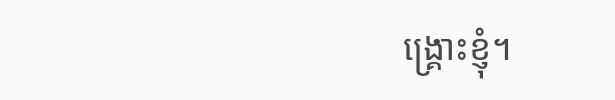ង្គ្រោះខ្ញុំ។